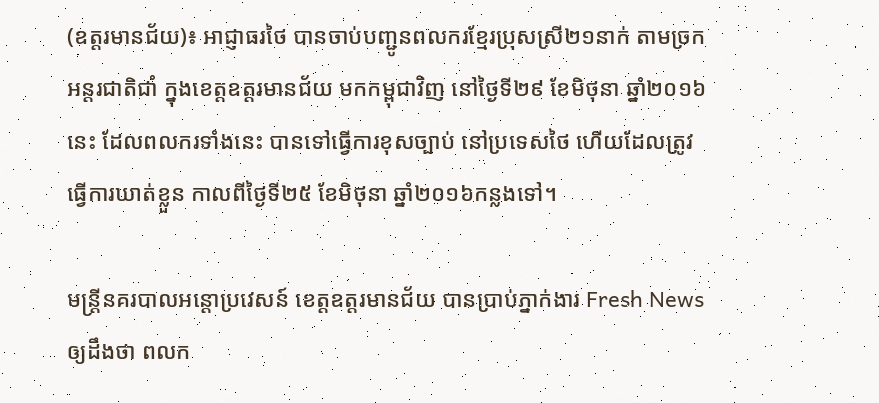(ឧត្តរមានជ័យ)៖ អាជ្ញាធរថៃ បានចាប់បញ្ជូនពលករខ្មែរប្រុសស្រី២១នាក់ តាមច្រកអន្ដរជាតិជាំ ក្នុងខេត្តឧត្តរមានជ័យ មកកម្ពុជាវិញ នៅថ្ងៃទី២៩ ខែមិថុនា ឆ្នាំ២០១៦នេះ ដែលពលករទាំងនេះ បានទៅធ្វើការខុសច្បាប់ នៅប្រទេសថៃ ហើយដែលត្រូវធ្វើការឃាត់ខ្លួន កាលពីថ្ងៃទី២៥ ខែមិថុនា ឆ្នាំ២០១៦កន្លងទៅ។

មន្ដ្រីនគរបាលអន្តោប្រវេសន៍ ខេត្តឧត្តរមានជ័យ បានប្រាប់ភ្នាក់ងារ Fresh News ឲ្យដឹងថា ពលក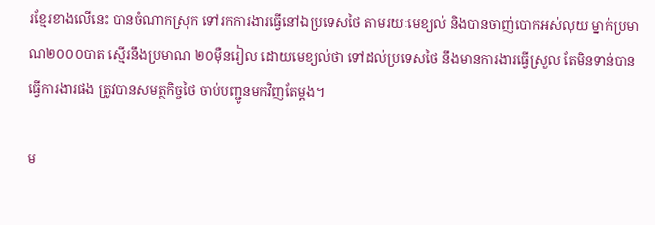រខ្មែរខាងលើនេះ បានចំណាកស្រុក ទៅរកការងារធ្វើនៅឯប្រទេសថៃ តាមរយៈមេខ្យល់ និងបានចាញ់បោកអស់លុយ ម្នាក់ប្រមាណ២០០០បាត ស្មើរនឹងប្រមាណ ២០ម៉ឺនរៀល ដោយមេខ្យល់ថា ទៅដល់ប្រទេសថៃ នឹងមានការងារធ្វើស្រួល តែមិនទាន់បានធ្វើការងារផង ត្រូវបានសមត្ថកិច្ចថៃ ចាប់បញ្ជូនមកវិញតែម្តង។

ម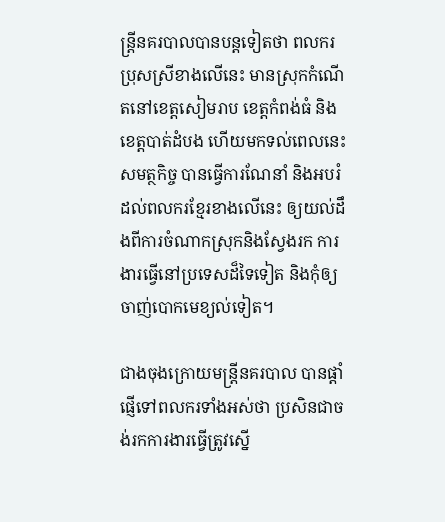ន្ដ្រីនគរបាលបានបន្ដទៀតថា ពលករប្រុសស្រីខាងលើនេះ មានស្រុកកំណើតនៅខេត្តសៀមរាប ខេត្តកំពង់ធំ និងខេត្តបាត់ដំបង ហើយមកទល់ពេលនេះសមត្ថកិច្ច បានធ្វើការណែនាំ និងអបរំដល់ពលករខ្មែរខាងលើនេះ ឲ្យយល់ដឹងពីការចំណាកស្រុកនិងស្វែងរក ការងារធ្វើនៅប្រទេសដ៏ទៃទៀត និងកុំឲ្យចាញ់បោកមេខ្យល់ទៀត។

ជាងចុងក្រោយមន្ដ្រីនគរបាល បានផ្ដាំផ្ញើទៅពលករទាំងអស់ថា ប្រសិនជាចង់រកការងារធ្វើត្រូវស្នើ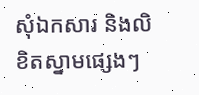សុំឯកសារ និងលិខិតស្នាមផ្សេងៗ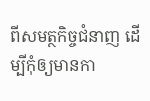ពីសមត្ថកិច្ចជំនាញ ដើម្បីកុំឲ្យមានកា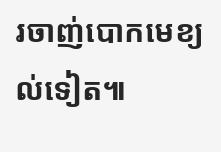រចាញ់បោកមេខ្យល់ទៀត៕